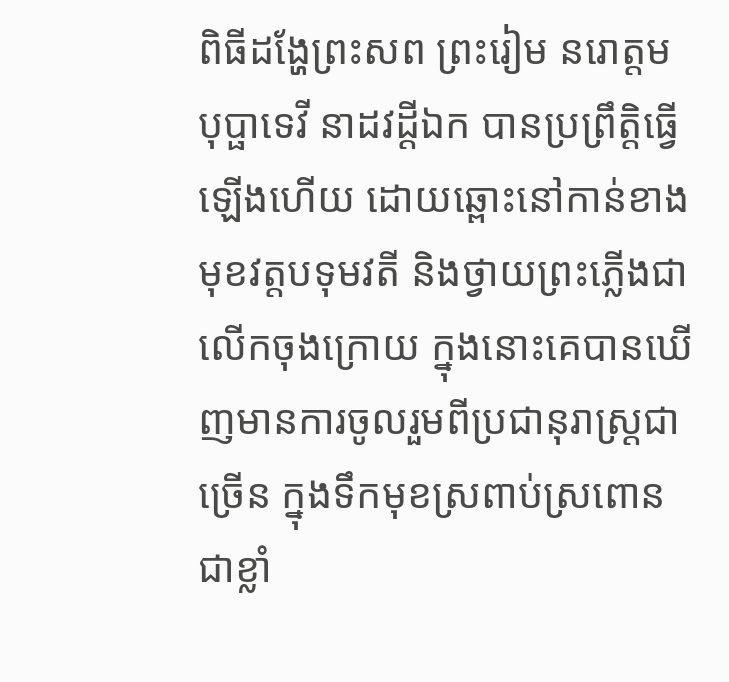ពិធីដង្ហែព្រះសព ព្រះរៀម នរោត្តម បុប្ផាទេវី នាដវដ្ដីឯក បានប្រព្រឹត្តិធ្វើឡើងហើយ ដោយឆ្ពោះនៅកាន់ខាងមុខវត្តបទុមវតី និងថ្វាយព្រះភ្លើងជាលើកចុងក្រោយ ក្នុងនោះគេបានឃើញមានការចូលរួមពីប្រជានុរាស្ត្រជាច្រើន ក្នុងទឹកមុខស្រពាប់ស្រពោនជាខ្លាំ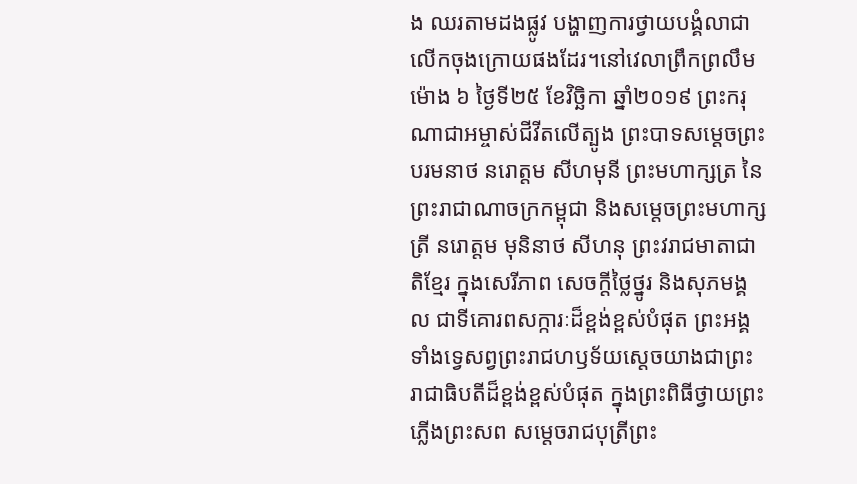ង ឈរតាមដងផ្លូវ បង្ហាញការថ្វាយបង្គំលាជាលើកចុងក្រោយផងដែរ។នៅវេលាព្រឹកព្រលឹមម៉ោង ៦ ថ្ងៃទី២៥ ខែវិច្ឆិកា ឆ្នាំ២០១៩ ព្រះករុណាជាអម្ចាស់ជីវីតលើត្បូង ព្រះបាទសម្តេចព្រះបរមនាថ នរោត្តម សីហមុនី ព្រះមហាក្សត្រ នៃព្រះរាជាណាចក្រកម្ពុជា និងសម្តេចព្រះមហាក្សត្រី នរោត្តម មុនិនាថ សីហនុ ព្រះវរាជមាតាជាតិខ្មែរ ក្នុងសេរីភាព សេចក្តីថ្លៃថ្នូរ និងសុភមង្គល ជាទីគោរពសក្ការៈដ៏ខ្ពង់ខ្ពស់បំផុត ព្រះអង្គទាំងទ្វេសព្វព្រះរាជហឫទ័យស្តេចយាងជាព្រះរាជាធិបតីដ៏ខ្ពង់ខ្ពស់បំផុត ក្នុងព្រះពិធីថ្វាយព្រះភ្លើងព្រះសព សម្តេចរាជបុត្រីព្រះ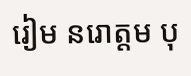រៀម នរោត្តម បុ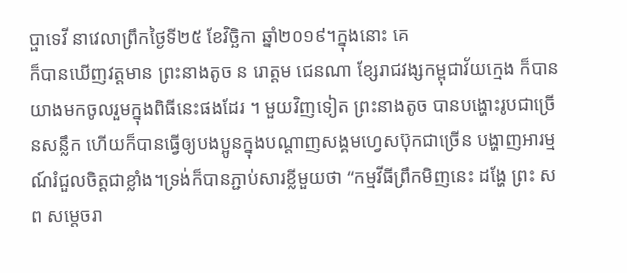ប្ផាទេវី នាវេលាព្រឹកថ្ងៃទី២៥ ខែវិច្ឆិកា ឆ្នាំ២០១៩។ក្នុងនោះ គេ
ក៏បានឃើញវត្តមាន ព្រះនាងតូច ន រោត្តម ជេនណា ខ្សែរាជវង្សកម្ពុជាវ័យក្មេង ក៏បានយាងមកចូលរួមក្នុងពិធីនេះផងដែរ ។ មួយវិញទៀត ព្រះនាងតូច បានបង្ហោះរូបជាច្រើនសន្លឹក ហើយក៏បានធ្វើឲ្យបងប្អូនក្នុងបណ្តាញសង្គមហ្វេសប៊ុកជាច្រើន បង្ហាញអារម្មណ៍រំជួលចិត្តជាខ្លាំង។ទ្រង់ក៏បានភ្ជាប់សារខ្លីមួយថា “កម្មវីធីព្រឹកមិញនេះ ដង្ហែ ព្រះ សព សម្តេចរា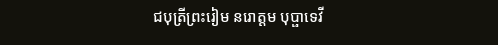ជបុត្រីព្រះរៀម នរោត្តម បុប្ផាទេវី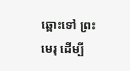ឆ្ពោះទៅ ព្រះ មេរុ ដេីម្បី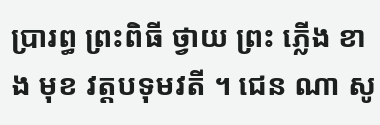ប្រារព្ធ ព្រះពិធី ថ្វាយ ព្រះ ភ្លើង ខាង មុខ វត្តបទុមវតី ។ ជេន ណា សូ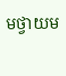មថ្វាយម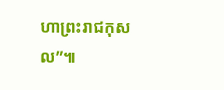ហាព្រះរាជកុសល”៕